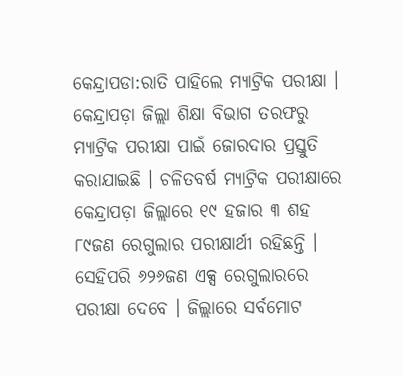କେନ୍ଦ୍ରାପଡା:ରାତି ପାହିଲେ ମ୍ୟାଟ୍ରିକ ପରୀକ୍ଷା । କେନ୍ଦ୍ରାପଡ଼ା ଜିଲ୍ଲା ଶିକ୍ଷା ବିଭାଗ ତରଫରୁ ମ୍ୟାଟ୍ରିକ ପରୀକ୍ଷା ପାଇଁ ଜୋରଦାର ପ୍ରସ୍ତୁତି କରାଯାଇଛି । ଚଳିତବର୍ଷ ମ୍ୟାଟ୍ରିକ ପରୀକ୍ଷାରେ କେନ୍ଦ୍ରାପଡ଼ା ଜିଲ୍ଲାରେ ୧୯ ହଜାର ୩ ଶହ ୮୯ଜଣ ରେଗୁଲାର ପରୀକ୍ଷାର୍ଥୀ ରହିଛନ୍ତି । ସେହିପରି ୬୨୬ଜଣ ଏକ୍ସ ରେଗୁଲାରରେ ପରୀକ୍ଷା ଦେବେ । ଜିଲ୍ଲାରେ ସର୍ବମୋଟ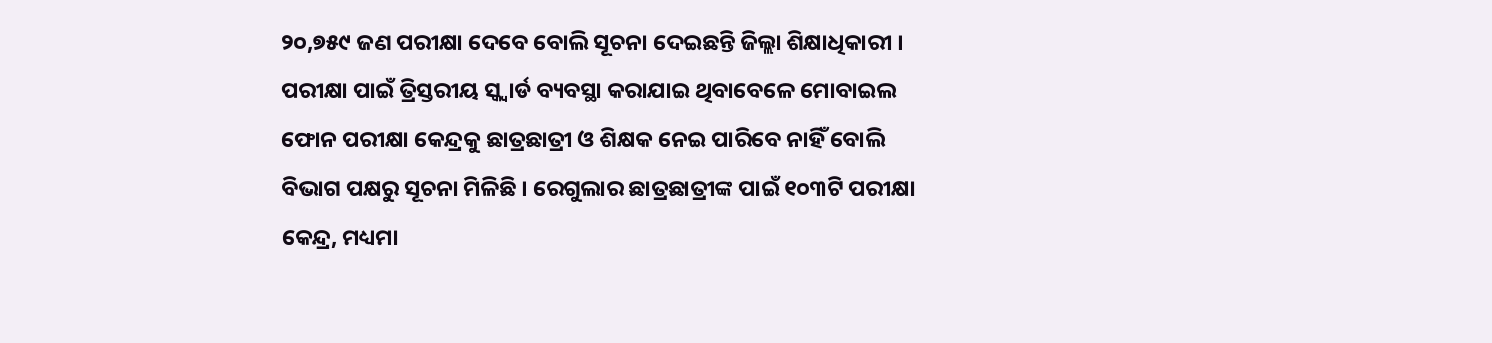୨୦,୭୫୯ ଜଣ ପରୀକ୍ଷା ଦେବେ ବୋଲି ସୂଚନା ଦେଇଛନ୍ତି ଜିଲ୍ଲା ଶିକ୍ଷାଧିକାରୀ । ପରୀକ୍ଷା ପାଇଁ ତ୍ରିସ୍ତରୀୟ ସ୍କ୍ବାର୍ଡ ବ୍ୟବସ୍ଥା କରାଯାଇ ଥିବାବେଳେ ମୋବାଇଲ ଫୋନ ପରୀକ୍ଷା କେନ୍ଦ୍ରକୁ ଛାତ୍ରଛାତ୍ରୀ ଓ ଶିକ୍ଷକ ନେଇ ପାରିବେ ନାହିଁ ବୋଲି ବିଭାଗ ପକ୍ଷରୁ ସୂଚନା ମିଳିଛି । ରେଗୁଲାର ଛାତ୍ରଛାତ୍ରୀଙ୍କ ପାଇଁ ୧୦୩ଟି ପରୀକ୍ଷା କେନ୍ଦ୍ର, ମଧ୍ୟମା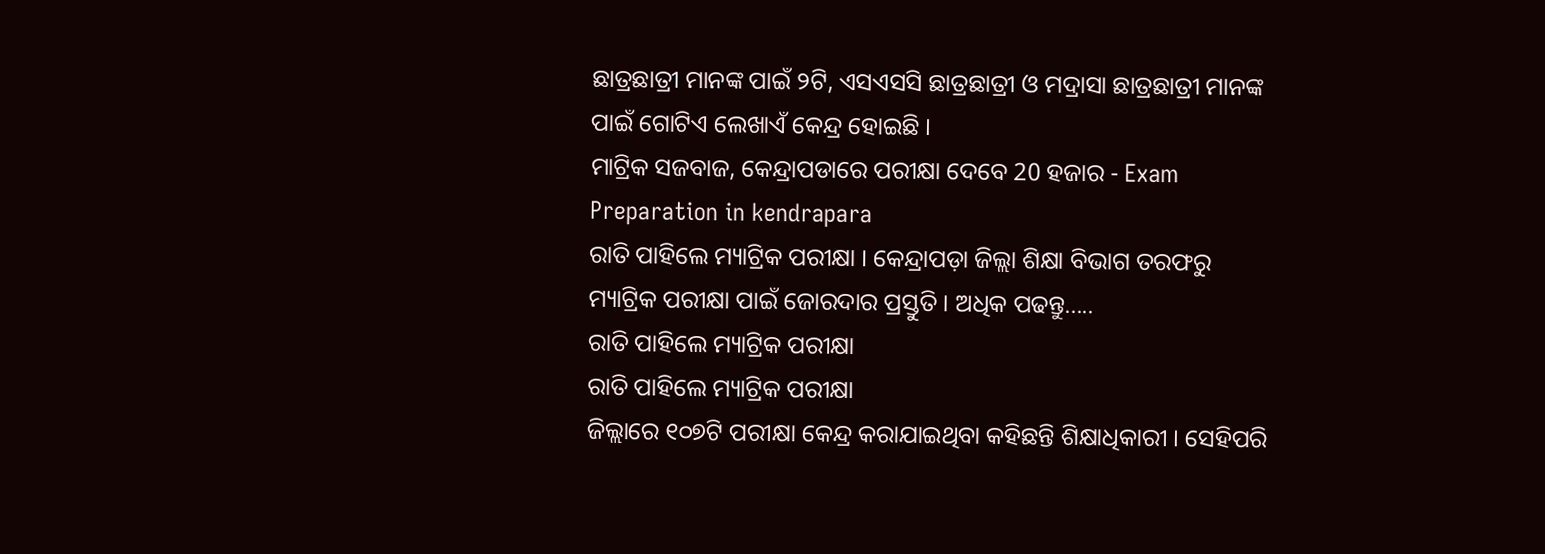ଛାତ୍ରଛାତ୍ରୀ ମାନଙ୍କ ପାଇଁ ୨ଟି, ଏସଏସସି ଛାତ୍ରଛାତ୍ରୀ ଓ ମଦ୍ରାସା ଛାତ୍ରଛାତ୍ରୀ ମାନଙ୍କ ପାଇଁ ଗୋଟିଏ ଲେଖାଏଁ କେନ୍ଦ୍ର ହୋଇଛି ।
ମାଟ୍ରିକ ସଜବାଜ, କେନ୍ଦ୍ରାପଡାରେ ପରୀକ୍ଷା ଦେବେ 20 ହଜାର - Exam Preparation in kendrapara
ରାତି ପାହିଲେ ମ୍ୟାଟ୍ରିକ ପରୀକ୍ଷା । କେନ୍ଦ୍ରାପଡ଼ା ଜିଲ୍ଲା ଶିକ୍ଷା ବିଭାଗ ତରଫରୁ ମ୍ୟାଟ୍ରିକ ପରୀକ୍ଷା ପାଇଁ ଜୋରଦାର ପ୍ରସ୍ତୁତି । ଅଧିକ ପଢନ୍ତୁ.....
ରାତି ପାହିଲେ ମ୍ୟାଟ୍ରିକ ପରୀକ୍ଷା
ରାତି ପାହିଲେ ମ୍ୟାଟ୍ରିକ ପରୀକ୍ଷା
ଜିଲ୍ଲାରେ ୧୦୭ଟି ପରୀକ୍ଷା କେନ୍ଦ୍ର କରାଯାଇଥିବା କହିଛନ୍ତି ଶିକ୍ଷାଧିକାରୀ । ସେହିପରି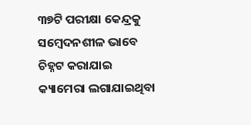୩୭ଟି ପରୀକ୍ଷା କେନ୍ଦ୍ରକୁ ସମ୍ବେଦନଶୀଳ ଭାବେ ଚିହ୍ନଟ କରାଯାଇ କ୍ୟାମେରା ଲଗାଯାଇଥିବା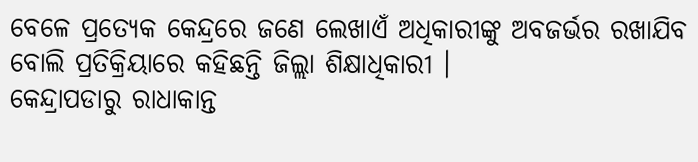ବେଳେ ପ୍ରତ୍ୟେକ କେନ୍ଦ୍ରରେ ଜଣେ ଲେଖାଏଁ ଅଧିକାରୀଙ୍କୁ ଅବଜର୍ଭର ରଖାଯିବ ବୋଲି ପ୍ରତିକ୍ରିୟାରେ କହିଛନ୍ତି ଜିଲ୍ଲା ଶିକ୍ଷାଧିକାରୀ ।
କେନ୍ଦ୍ରାପଡାରୁ ରାଧାକାନ୍ତ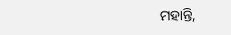ମହାନ୍ତି,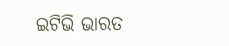ଇଟିଭି ଭାରତ